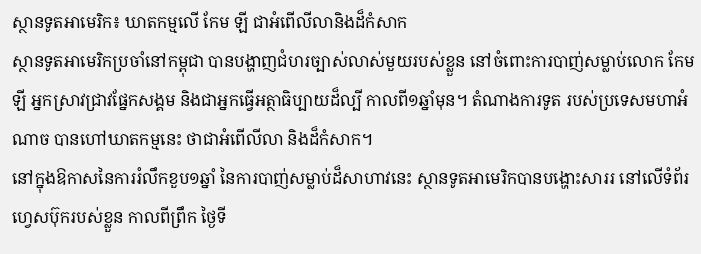ស្ថានទូតអាមេរិក៖ ឃាតកម្មលើ កែម ឡី ជាអំពើលីលានិងដ៏កំសាក
ស្ថានទូតអាមេរិកប្រចាំនៅកម្ពុជា បានបង្ហាញជំហរច្បាស់លាស់មួយរបស់ខ្លួន នៅចំពោះការបាញ់សម្លាប់លោក កែម ឡី អ្នកស្រាវជ្រាវផ្នែកសង្គម និងជាអ្នកធ្វើអត្ថាធិប្បាយដ៏ល្បី កាលពី១ឆ្នាំមុន។ តំណាងការទូត របស់ប្រទេសមហាអំណាច បានហៅឃាតកម្មនេះ ថាជាអំពើលីលា និងដ៏កំសាក។
នៅក្នុងឱកាសនៃការរំលឹកខួប១ឆ្នាំ នៃការបាញ់សម្លាប់ដ៏សាហាវនេះ ស្ថានទូតអាមេរិកបានបង្ហោះសាររ នៅលើទំព័រហ្វេសប៊ុករបស់ខ្លួន កាលពីព្រឹក ថ្ងៃទី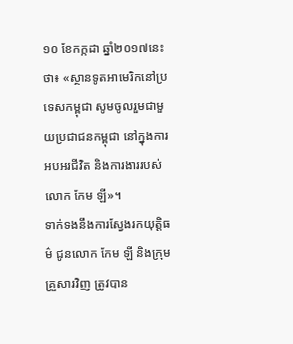១០ ខែកក្កដា ឆ្នាំ២០១៧នេះថា៖ «ស្ថានទូតអាមេរិកនៅប្រទេសកម្ពុជា សូមចូលរួមជាមួយប្រជាជនកម្ពុជា នៅក្នុងការអបអរជីវិត និងការងាររបស់លោក កែម ឡី»។
ទាក់ទងនឹងការស្វែងរកយុត្តិធម៌ ជូនលោក កែម ឡី និងក្រុមគ្រួសារវិញ ត្រូវបាន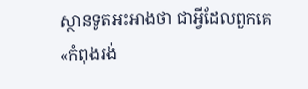ស្ថានទូតអះអាងថា ជាអ្វីដែលពួកគេ «កំពុងរង់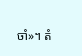ចាំ»។ តំ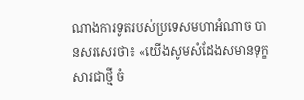ណាងការទូតរបស់ប្រទេសមហាអំណាច បានសរសេរថា៖ «យើងសូមសំដែងសមានទុក្ខសារជាថ្មី ចំ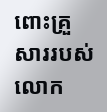ពោះគ្រួសាររបស់លោក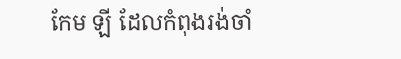កែម ឡី ដែលកំពុងរង់ចាំ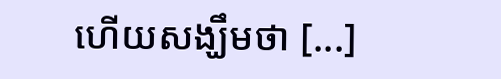ហើយសង្ឃឹមថា [...]